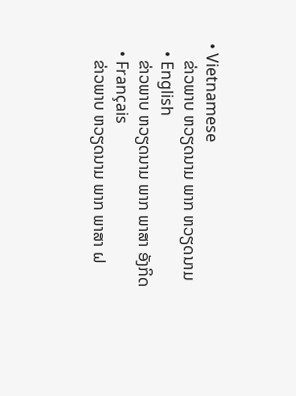• Vietnamese
    ຂ່າວພາບ ຫວຽດນາມ ພາກ ຫວຽດນາມ
  • English
    ຂ່າວພາບ ຫວຽດນາມ ພາກ ພາສາ ອັງກິດ
  • Français
    ຂ່າວພາບ ຫວຽດນາມ ພາກ ພາສາ ຝ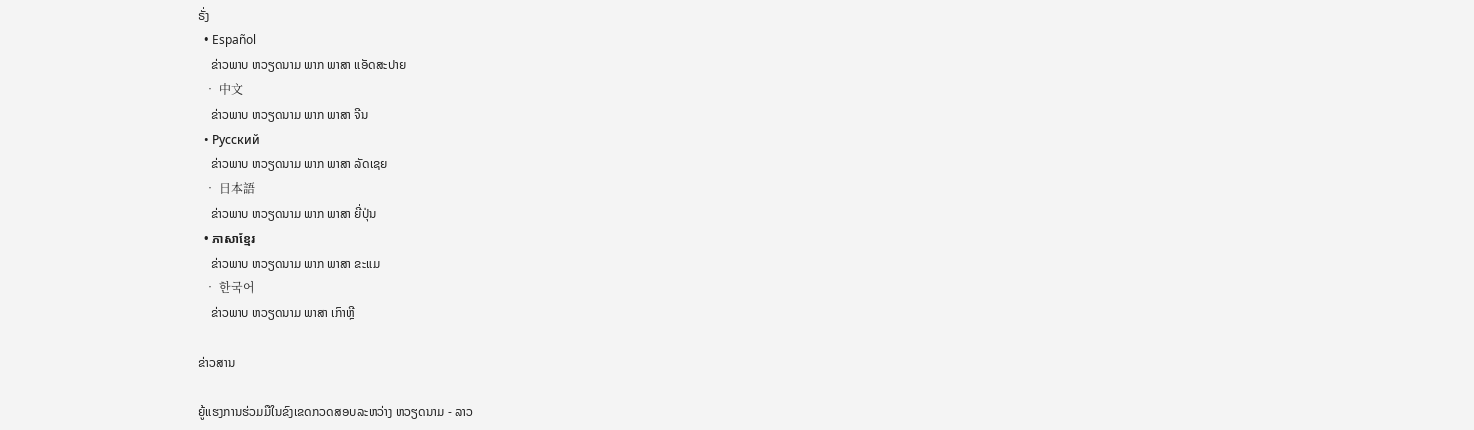ຣັ່ງ
  • Español
    ຂ່າວພາບ ຫວຽດນາມ ພາກ ພາສາ ແອັດສະປາຍ
  • 中文
    ຂ່າວພາບ ຫວຽດນາມ ພາກ ພາສາ ຈີນ
  • Русский
    ຂ່າວພາບ ຫວຽດນາມ ພາກ ພາສາ ລັດເຊຍ
  • 日本語
    ຂ່າວພາບ ຫວຽດນາມ ພາກ ພາສາ ຍີ່ປຸ່ນ
  • ភាសាខ្មែរ
    ຂ່າວພາບ ຫວຽດນາມ ພາກ ພາສາ ຂະແມ
  • 한국어
    ຂ່າວພາບ ຫວຽດນາມ ພາສາ ເກົາຫຼີ

ຂ່າວສານ

ຍູ້ແຮງການຮ່ວມມືໃນຂົງເຂດກວດສອບລະຫວ່າງ ຫວຽດນາມ - ລາວ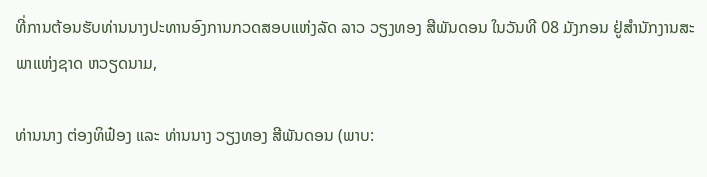ທີ່ການຕ້ອນຮັບທ່ານນາງປະທານອົງການກວດສອບແຫ່ງລັດ ລາວ ວຽງທອງ ສີພັນດອນ ໃນວັນທີ 08 ມັງກອນ ຢູ່ສຳນັກງານສະພາແຫ່ງຊາດ ຫວຽດນາມ,

ທ່ານນາງ ຕ່ອງທິຟ໋ອງ ແລະ ທ່ານນາງ ວຽງທອງ ສີພັນດອນ (ພາບ: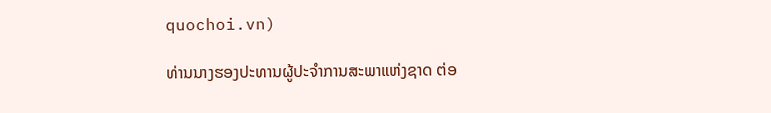quochoi.vn)

ທ່ານນາງຮອງປະທານຜູ້ປະຈຳການສະພາແຫ່ງຊາດ ຕ່ອ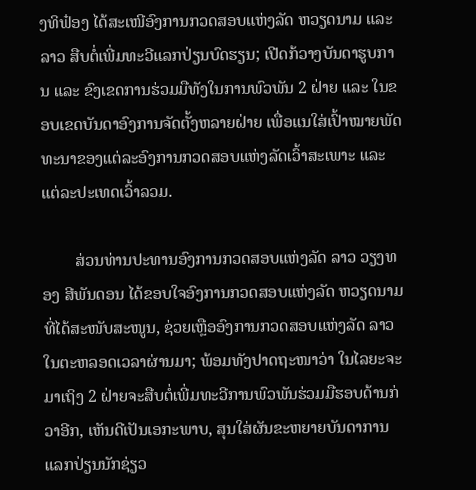ງທິຟ໋ອງ ໄດ້ສະເໜີອົງການກວດສອບແຫ່ງລັດ ຫວຽດນາມ ແລະ ລາວ ສືບຕໍ່ເພີ່ມທະວີແລກປ່ຽນບົດຮຽນ; ເປີດກ້ວາງບັນດາຮູບການ ແລະ ຂົງເຂດການຮ່ວມມືທັງໃນການພົວພັນ 2 ຝ່າຍ ແລະ ໃນຂອບເຂດບັນດາອົງການຈັດຕັ້ງຫລາຍຝ່າຍ ເພື່ອແນໃສ່ເປົ້າໝາຍພັດທະນາຂອງແຕ່ລະອົງການກວດສອບແຫ່ງລັດເວົ້າສະເພາະ ແລະ ແຕ່ລະປະເທດເວົ້າລວມ.

        ສ່ວນທ່ານປະທານອົງການກວດສອບແຫ່ງລັດ ລາວ ວຽງທອງ ສີພັນດອນ ໄດ້ຂອບໃຈອົງການກວດສອບແຫ່ງລັດ ຫວຽດນາມ ທີ່ໄດ້ສະໜັບສະໜູນ, ຊ່ວຍເຫຼືອອົງການກວດສອບແຫ່ງລັດ ລາວ ໃນຕະຫລອດເວລາຜ່ານມາ; ພ້ອມທັງປາດຖະໜາວ່າ ໃນໄລຍະຈະມາເຖິງ 2 ຝ່າຍຈະສືບຕໍ່ເພີ່ມທະວີການພົວພັນຮ່ວມມືຮອບດ້ານກ່ວາອີກ, ເຫັນດີເປັນເອກະພາບ, ສຸນໃສ່ຜັນຂະຫຍາຍບັນດາການແລກປ່ຽນນັກຊ່ຽວ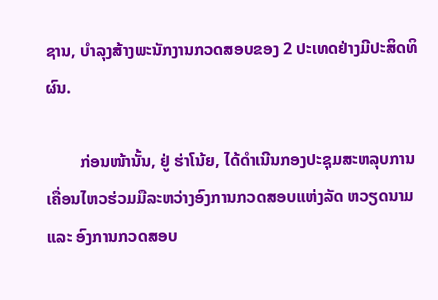ຊານ, ບຳລຸງສ້າງພະນັກງານກວດສອບຂອງ 2 ປະເທດຢ່າງມີປະສິດທິຜົນ.

        ກ່ອນໜ້ານັ້ນ, ຢູ່ ຮ່າໂນ້ຍ, ໄດ້ດຳເນີນກອງປະຊຸມສະຫລຸບການເຄື່ອນໄຫວຮ່ວມມືລະຫວ່າງອົງການກວດສອບແຫ່ງລັດ ຫວຽດນາມ ແລະ ອົງການກວດສອບ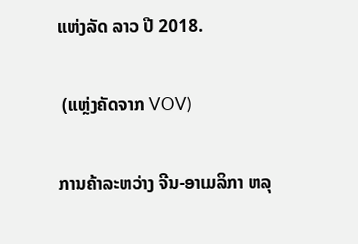ແຫ່ງລັດ ລາວ ປີ 2018.

 (ແຫຼ່ງຄັດຈາກ VOV)

ການຄ້າລະຫວ່າງ ຈີນ-ອາເມລິກາ ຫລຸ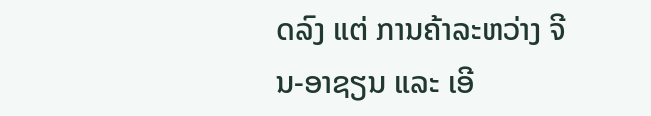ດລົງ ແຕ່ ການຄ້າລະຫວ່າງ ຈີນ-ອາຊຽນ ແລະ ເອີ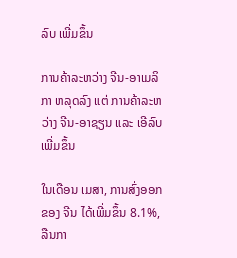ລົບ ເພີ່ມຂຶ້ນ

ການຄ້າລະຫວ່າງ ຈີນ-ອາເມລິກາ ຫລຸດລົງ ແຕ່ ການຄ້າລະຫວ່າງ ຈີນ-ອາຊຽນ ແລະ ເອີລົບ ເພີ່ມຂຶ້ນ

ໃນເດືອນ ເມສາ, ການສົ່ງອອກຂອງ ຈີນ ໄດ້ເພີ່ມຂຶ້ນ 8.1%, ລືນກາ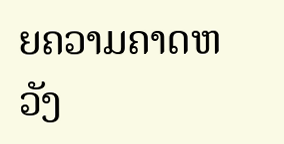ຍຄວາມຄາດຫວັງ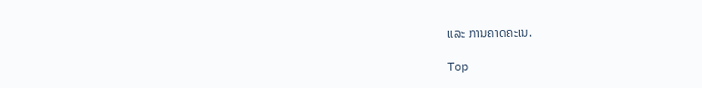ແລະ ການຄາດຄະເນ.

Top